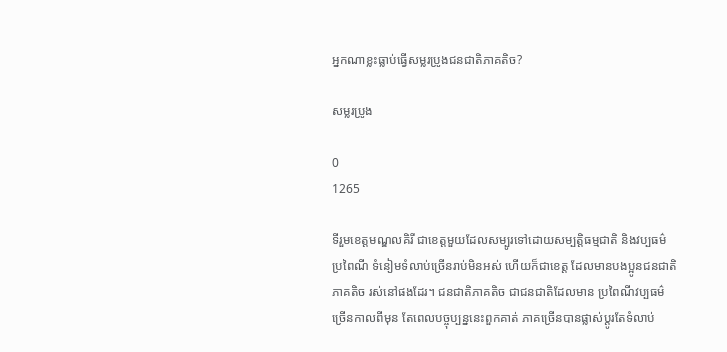អ្នកណាខ្លះធ្លាប់ធ្វើសម្លរប្រូងជនជាតិភាគតិច?

សម្លរប្រូង

0
1265

ទីរួមខេត្តមណ្ឌលគិរី ជាខេត្តមួយដែលសម្បូរទៅដោយសម្បត្តិធម្មជាតិ និងវប្បធម៌ ប្រពៃណី ទំនៀមទំលាប់ច្រើនរាប់មិនអស់ ហើយក៏ជាខេត្ត ដែលមានបងប្អូនជនជាតិភាគតិច រស់នៅផងដែរ។ ជនជាតិភាគតិច ជាជនជាតិដែលមាន ប្រពៃណីវប្បធម៌ច្រើនកាលពីមុន តែពេលបច្ចុប្បន្ននេះពួកគាត់ ភាគច្រើនបានផ្លាស់ប្តូរតែទំលាប់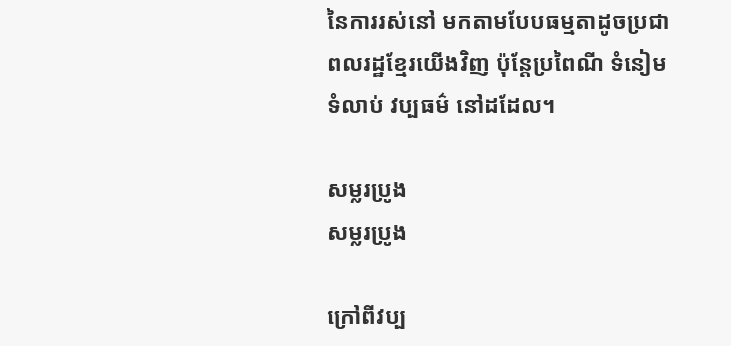នៃការរស់នៅ មកតាមបែបធម្មតាដូចប្រជាពលរដ្ឋខ្មែរយើងវិញ ប៉ុន្តែប្រពៃណី ទំនៀមទំលាប់ វប្បធម៌ នៅដដែល។

សម្លរប្រូង
សម្លរប្រូង

ក្រៅពីវប្ប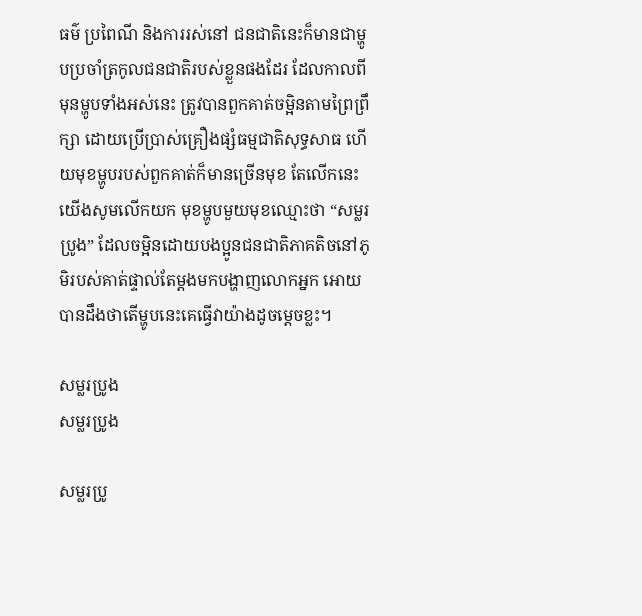ធម៌ ប្រពៃណី និងការរស់នៅ ជនជាតិនេះក៏មានជាម្ហូបប្រចាំត្រកូលជនជាតិរបស់ខ្លួនផងដែរ ដែលកាលពីមុនម្ហូបទាំងអស់នេះ ត្រូវបានពួកគាត់ចម្អិនតាមព្រៃព្រឹក្សា ដោយប្រើប្រាស់គ្រឿងផ្សំធម្មជាតិសុទ្ធសាធ ហើយមុខម្ហូបរបស់ពួកគាត់ក៏មានច្រើនមុខ តែលើកនេះយើងសូមលើកយក មុខម្ហូបមួយមុខឈ្មោះថា “សម្លរប្រូង” ដែលចម្អិនដោយបងប្អូនជនជាតិភាគតិចនៅភូមិរបស់គាត់ផ្ទាល់តែម្តងមកបង្ហាញលោកអ្នក អោយបានដឹងថាតើម្ហូបនេះគេធ្វើវាយ៉ាងដូចម្តេចខ្លះ។

សម្លរប្រូង
សម្លរប្រូង

សម្លរប្រូ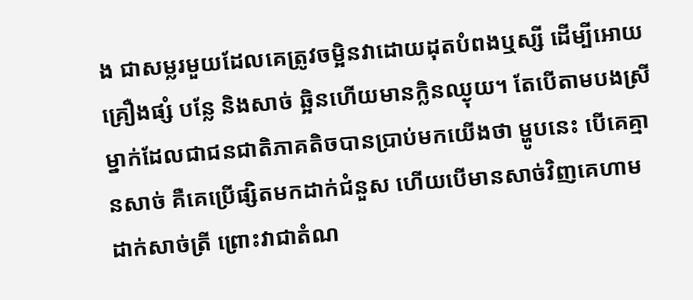ង ជាសម្លរមួយដែលគេត្រូវចម្អិនវាដោយដុតបំពងឬស្សី ដើម្បីអោយគ្រឿងផ្សំ បន្លែ និងសាច់ ឆ្អិនហើយមានក្លិនឈ្ងុយ។ តែបើតាមបងស្រីម្នាក់ដែលជាជនជាតិភាគតិចបានប្រាប់មកយើងថា ម្ហូបនេះ បើគេគ្មានសាច់ គឺគេប្រើផ្សិតមកដាក់ជំនួស ហើយបើមានសាច់វិញគេហាម ដាក់សាច់ត្រី ព្រោះវាជាតំណ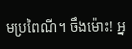មប្រពៃណី។ ចឹងម៉ោះ! អ្ន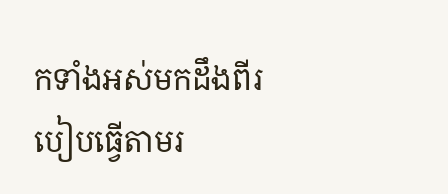កទាំងអស់មកដឹងពីរបៀបធ្វើតាមរ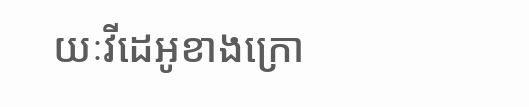យៈវីដេអូខាងក្រោ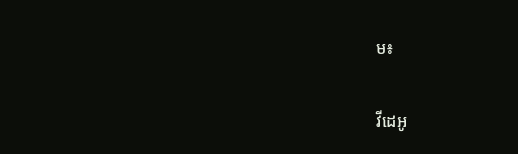ម៖

វីដេអូ